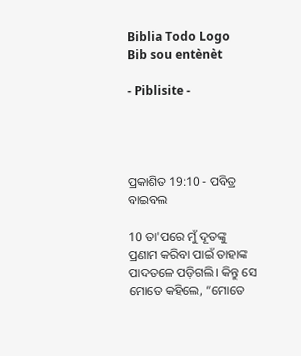Biblia Todo Logo
Bib sou entènèt

- Piblisite -




ପ୍ରକାଶିତ 19:10 - ପବିତ୍ର ବାଇବଲ

10 ତା'ପରେ ମୁଁ ଦୂତଙ୍କୁ ପ୍ରଣାମ କରିବା ପାଇଁ ତାହାଙ୍କ ପାଦତଳେ ପଡ଼ିଗଲି। କିନ୍ତୁ ସେ ମୋତେ କହିଲେ, “ମୋତେ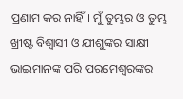ପ୍ରଣାମ କର ନାହିଁ। ମୁଁ ତୁମ୍ଭର ଓ ତୁମ୍ଭ ଖ୍ରୀଷ୍ଟ ବିଶ୍ୱାସୀ ଓ ଯୀଶୁଙ୍କର ସାକ୍ଷୀ ଭାଇମାନଙ୍କ ପରି ପରମେଶ୍ୱରଙ୍କର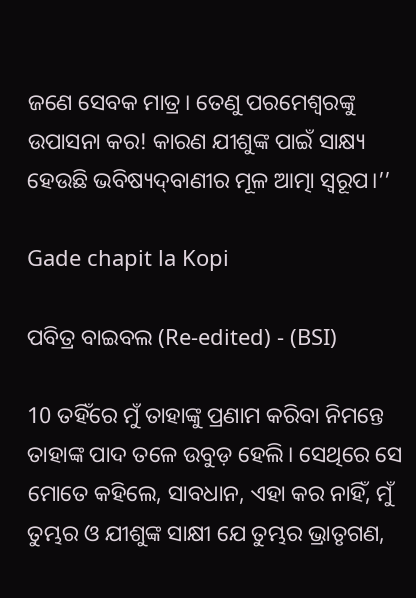ଜଣେ ସେବକ ମାତ୍ର। ତେଣୁ ପରମେଶ୍ୱରଙ୍କୁ ଉପାସନା କର! କାରଣ ଯୀଶୁଙ୍କ ପାଇଁ ସାକ୍ଷ୍ୟ ହେଉଛି ଭବିଷ୍ୟ‌‌ଦ୍‌‌‌‌ବାଣୀର ମୂଳ ଆତ୍ମା ସ୍ୱରୂପ।’’

Gade chapit la Kopi

ପବିତ୍ର ବାଇବଲ (Re-edited) - (BSI)

10 ତହିଁରେ ମୁଁ ତାହାଙ୍କୁ ପ୍ରଣାମ କରିବା ନିମନ୍ତେ ତାହାଙ୍କ ପାଦ ତଳେ ଉବୁଡ଼ ହେଲି। ସେଥିରେ ସେ ମୋତେ କହିଲେ, ସାବଧାନ, ଏହା କର ନାହିଁ, ମୁଁ ତୁମ୍ଭର ଓ ଯୀଶୁଙ୍କ ସାକ୍ଷୀ ଯେ ତୁମ୍ଭର ଭ୍ରାତୃଗଣ,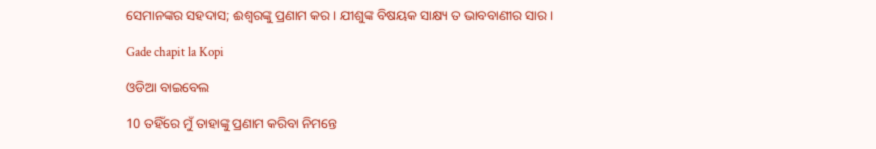ସେମାନଙ୍କର ସହଦାସ; ଈଶ୍ଵରଙ୍କୁ ପ୍ରଣାମ କର। ଯୀଶୁଙ୍କ ବିଷୟକ ସାକ୍ଷ୍ୟ ତ ଭାବବାଣୀର ସାର।

Gade chapit la Kopi

ଓଡିଆ ବାଇବେଲ

10 ତହିଁରେ ମୁଁ ତାହାଙ୍କୁ ପ୍ରଣାମ କରିବା ନିମନ୍ତେ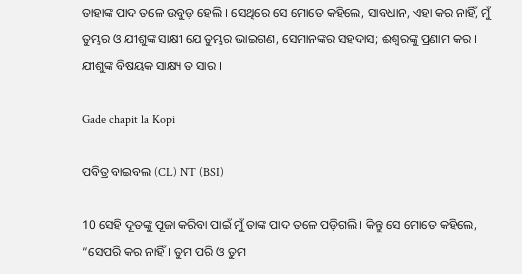ତାହାଙ୍କ ପାଦ ତଳେ ଉବୁଡ଼ ହେଲି । ସେଥିରେ ସେ ମୋତେ କହିଲେ, ସାବଧାନ, ଏହା କର ନାହିଁ, ମୁଁ ତୁମ୍ଭର ଓ ଯୀଶୁଙ୍କ ସାକ୍ଷୀ ଯେ ତୁମ୍ଭର ଭାଇଗଣ, ସେମାନଙ୍କର ସହଦାସ; ଈଶ୍ୱରଙ୍କୁ ପ୍ରଣାମ କର । ଯୀଶୁଙ୍କ ବିଷୟକ ସାକ୍ଷ୍ୟ ତ ସାର ।

Gade chapit la Kopi

ପବିତ୍ର ବାଇବଲ (CL) NT (BSI)

10 ସେହି ଦୂତଙ୍କୁ ପୂଜା କରିବା ପାଇଁ ମୁଁ ତାଙ୍କ ପାଦ ତଳେ ପଡ଼ିଗଲି। କିନ୍ତୁ ସେ ମୋତେ କହିଲେ, “ସେପରି କର ନାହିଁ। ତୁମ ପରି ଓ ତୁମ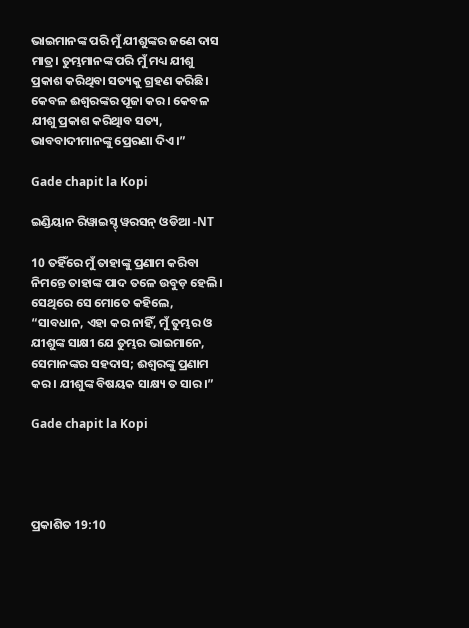ଭାଇମାନଙ୍କ ପରି ମୁଁ ଯୀଶୁଙ୍କର ଜଣେ ଦାସ ମାତ୍ର। ତୁମ୍ଭମାନଙ୍କ ପରି ମୁଁ ମଧ୍ୟ ଯୀଶୁ ପ୍ରକାଶ କରିଥିବା ସତ୍ୟକୁ ଗ୍ରହଣ କରିଛି। କେବଳ ଈଶ୍ୱରଙ୍କର ପୂଜା କର। କେବଳ ଯୀଶୁ ପ୍ରକାଶ କରିଥିାବ ସତ୍ୟ, ଭାବବାଦୀମାନଙ୍କୁ ପ୍ରେରଣା ଦିଏ।”

Gade chapit la Kopi

ଇଣ୍ଡିୟାନ ରିୱାଇସ୍ଡ୍ ୱରସନ୍ ଓଡିଆ -NT

10 ତହିଁରେ ମୁଁ ତାହାଙ୍କୁ ପ୍ରଣାମ କରିବା ନିମନ୍ତେ ତାହାଙ୍କ ପାଦ ତଳେ ଉବୁଡ଼ ହେଲି। ସେଥିରେ ସେ ମୋତେ କହିଲେ, “ସାବଧାନ, ଏହା କର ନାହିଁ, ମୁଁ ତୁମ୍ଭର ଓ ଯୀଶୁଙ୍କ ସାକ୍ଷୀ ଯେ ତୁମ୍ଭର ଭାଇମାନେ, ସେମାନଙ୍କର ସହଦାସ; ଈଶ୍ବରଙ୍କୁ ପ୍ରଣାମ କର। ଯୀଶୁଙ୍କ ବିଷୟକ ସାକ୍ଷ୍ୟ ତ ସାର।”

Gade chapit la Kopi




ପ୍ରକାଶିତ 19:10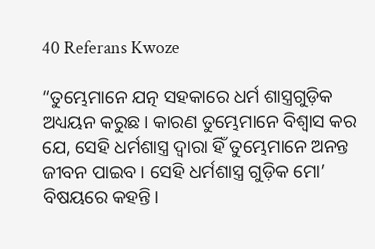40 Referans Kwoze

“ତୁମ୍ଭେମାନେ ଯତ୍ନ ସହକାରେ ଧର୍ମ ଶାସ୍ତ୍ରଗୁଡ଼ିକ ଅଧ୍ୟୟନ କରୁଛ। କାରଣ ତୁମ୍ଭେମାନେ ବିଶ୍ୱାସ କର ଯେ, ସେହି ଧର୍ମଶାସ୍ତ୍ର ଦ୍ୱାରା ହିଁ ତୁମ୍ଭେମାନେ ଅନନ୍ତ ଜୀବନ ପାଇବ। ସେହି ଧର୍ମଶାସ୍ତ୍ର ଗୁଡ଼ିକ ମୋ’ ବିଷୟରେ କହନ୍ତି।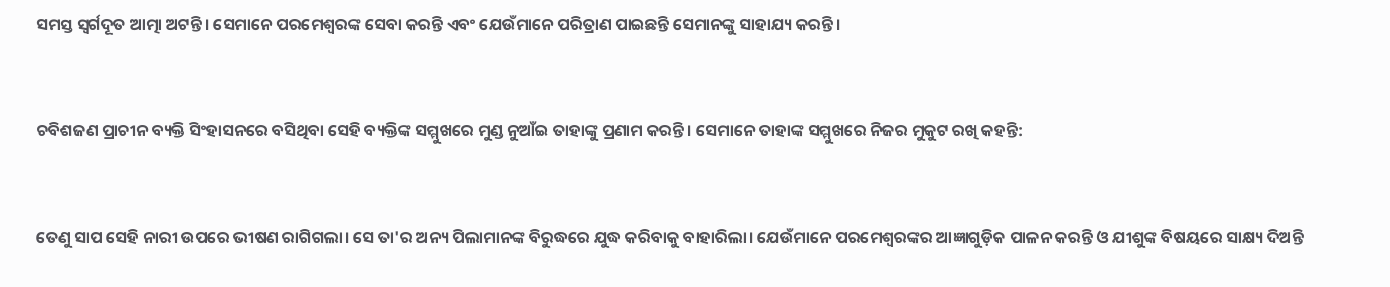ସମସ୍ତ ସ୍ୱର୍ଗଦୂତ ଆତ୍ମା ଅଟନ୍ତି। ସେମାନେ ପରମେଶ୍ୱରଙ୍କ ସେବା କରନ୍ତି ଏବଂ ଯେଉଁମାନେ ପରିତ୍ରାଣ ପାଇଛନ୍ତି ସେମାନଙ୍କୁ ସାହାଯ୍ୟ କରନ୍ତି।


ଚବିଶଜଣ ପ୍ରାଚୀନ ବ୍ୟକ୍ତି ସିଂହାସନରେ ବସିଥିବା ସେହି ବ୍ୟକ୍ତିଙ୍କ ସମ୍ମୁଖରେ ମୁଣ୍ଡ ନୁଆଁଇ ତାହାଙ୍କୁ ପ୍ରଣାମ କରନ୍ତି। ସେମାନେ ତାହାଙ୍କ ସମ୍ମୁଖରେ ନିଜର ମୁକୁଟ ରଖି କହନ୍ତି:


ତେଣୁ ସାପ ସେହି ନାରୀ ଉପରେ ଭୀଷଣ ରାଗିଗଲା। ସେ ତା'ର ଅନ୍ୟ ପିଲାମାନଙ୍କ ବିରୁଦ୍ଧରେ ଯୁଦ୍ଧ କରିବାକୁ ବାହାରିଲା। ଯେଉଁମାନେ ପରମେଶ୍ୱରଙ୍କର ଆଜ୍ଞାଗୁଡ଼ିକ ପାଳନ କରନ୍ତି ଓ ଯୀଶୁଙ୍କ ବିଷୟରେ ସାକ୍ଷ୍ୟ ଦିଅନ୍ତି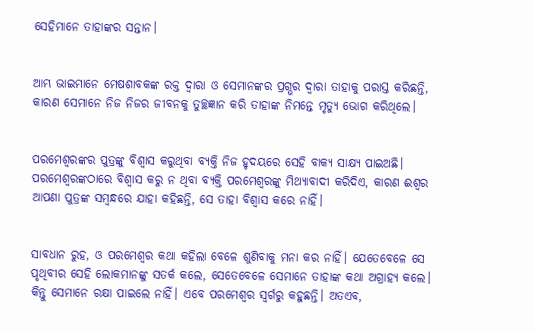ସେହିମାନେ ତାହାଙ୍କର ସନ୍ତାନ।


ଆମ୍ଭ ଭାଇମାନେ ମେଷଶାବକଙ୍କ ରକ୍ତ ଦ୍ୱାରା ଓ ସେମାନଙ୍କର ପ୍ରଗ୍ଭର ଦ୍ୱାରା ତାହାକୁ ପରାସ୍ତ କରିଛନ୍ତି, କାରଣ ସେମାନେ ନିଜ ନିଜର ଜୀବନକୁ ତୁଚ୍ଛଜ୍ଞାନ କରି ତାହାଙ୍କ ନିମନ୍ତେ ମୃତ୍ୟୁ ଭୋଗ କରିଥିଲେ।


ପରମେଶ୍ୱରଙ୍କର ପୁତ୍ରଙ୍କୁ ବିଶ୍ୱାସ କରୁଥିବା ବ୍ୟକ୍ତି ନିଜ ହୃଦୟରେ ସେହି ବାକ୍ୟ ସାକ୍ଷ୍ୟ ପାଇଅଛି। ପରମେଶ୍ୱରଙ୍କଠାରେ ବିଶ୍ୱାସ କରୁ ନ ଥିବା ବ୍ୟକ୍ତି ପରମେଶ୍ୱରଙ୍କୁ ମିଥ୍ୟାବାଦୀ କରିଦିଏ, କାରଣ ଈଶ୍ୱର ଆପଣା ପୁତ୍ରଙ୍କ ସମ୍ବନ୍ଧରେ ଯାହା କହିଛନ୍ତି, ସେ ତାହା ବିଶ୍ୱାସ କରେ ନାହିଁ।


ସାବଧାନ ରୁହ, ଓ ପରମେଶ୍ୱର କଥା କହିଲା ବେଳେ ଶୁଣିବାକୁ ମନା କର ନାହିଁ। ଯେତେବେଳେ ସେ ପୃଥିବୀର ସେହି ଲୋକମାନଙ୍କୁ ସତର୍କ କଲେ, ସେତେବେଳେ ସେମାନେ ତାହାଙ୍କ କଥା ଅଗ୍ରାହ୍ୟ କଲେ। କିନ୍ତୁ ସେମାନେ ରକ୍ଷା ପାଇଲେ ନାହିଁ। ଏବେ ପରମେଶ୍ୱର ସ୍ୱର୍ଗରୁ କହୁଛନ୍ତି। ଅତଏବ,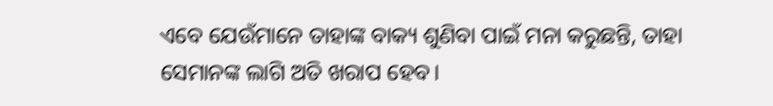ଏବେ ଯେଉଁମାନେ ତାହାଙ୍କ ବାକ୍ୟ ଶୁଣିବା ପାଇଁ ମନା କରୁଛନ୍ତି, ତାହା ସେମାନଙ୍କ ଲାଗି ଅତି ଖରାପ ହେବ।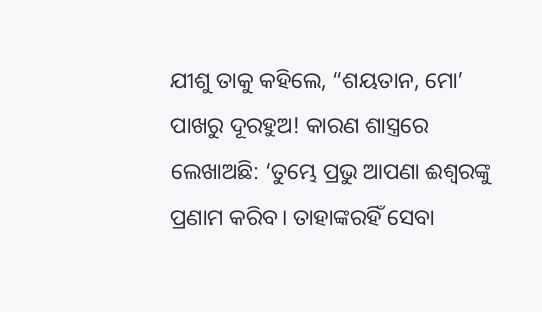ଯୀଶୁ ତାକୁ କହିଲେ, “ଶୟତାନ, ମୋ’ ପାଖରୁ ଦୂରହୁଅ! କାରଣ ଶାସ୍ତ୍ରରେ ଲେଖାଅଛି: ‘ତୁମ୍ଭେ ପ୍ରଭୁ ଆପଣା ଈଶ୍ୱରଙ୍କୁ ପ୍ରଣାମ କରିବ। ତାହାଙ୍କରହିଁ ସେବା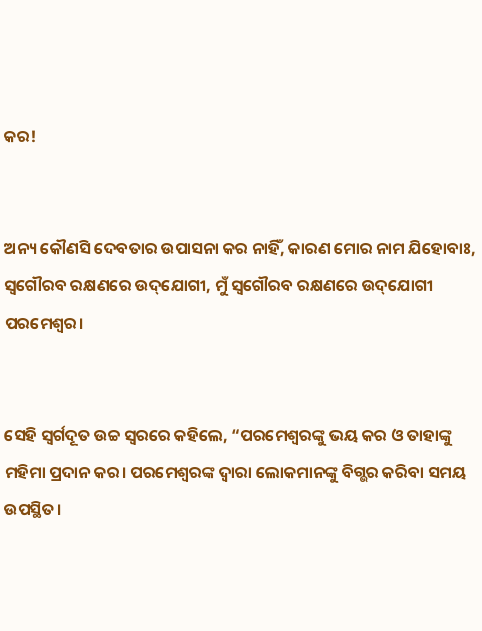କର!


ଅନ୍ୟ କୌଣସି ଦେବତାର ଉପାସନା କର ନାହିଁ, କାରଣ ମୋର ନାମ ଯିହୋବାଃ, ସ୍ୱଗୌରବ ରକ୍ଷଣରେ ଉ‌ଦ୍‌ଯୋଗୀ, ମୁଁ ସ୍ୱଗୌରବ ରକ୍ଷଣରେ ଉ‌ଦ୍‌ଯୋଗୀ ପରମେଶ୍ୱର।


ସେହି ସ୍ୱର୍ଗଦୂତ ଉଚ୍ଚ ସ୍ୱରରେ କହିଲେ, “ପରମେଶ୍ୱରଙ୍କୁ ଭୟ କର ଓ ତାହାଙ୍କୁ ମହିମା ପ୍ରଦାନ କର। ପରମେଶ୍ୱରଙ୍କ ଦ୍ୱାରା ଲୋକମାନଙ୍କୁ ବିଗ୍ଭର କରିବା ସମୟ ଉପସ୍ଥିତ।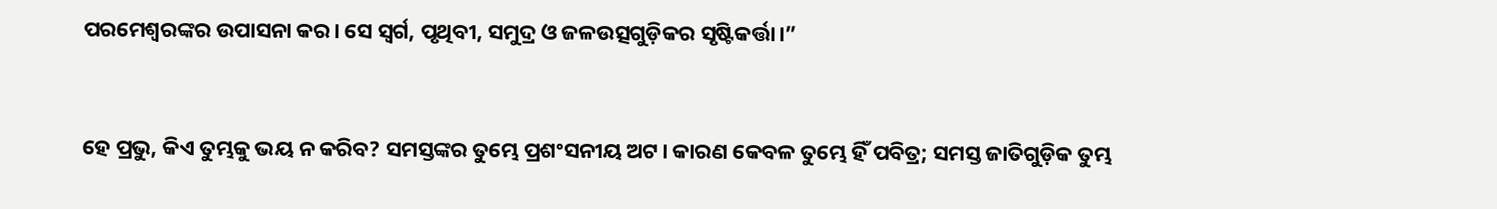ପରମେଶ୍ୱରଙ୍କର ଉପାସନା କର। ସେ ସ୍ୱର୍ଗ, ପୃଥିବୀ, ସମୁଦ୍ର ଓ ଜଳଉତ୍ସଗୁଡ଼ିକର ସୃଷ୍ଟିକର୍ତ୍ତା।”


ହେ ପ୍ରଭୁ, କିଏ ତୁମ୍ଭକୁ ଭୟ ନ କରିବ? ସମସ୍ତଙ୍କର ତୁମ୍ଭେ ପ୍ରଶଂସନୀୟ ଅଟ। କାରଣ କେବଳ ତୁମ୍ଭେ ହିଁ ପବିତ୍ର; ସମସ୍ତ ଜାତିଗୁଡ଼ିକ ତୁମ୍ଭ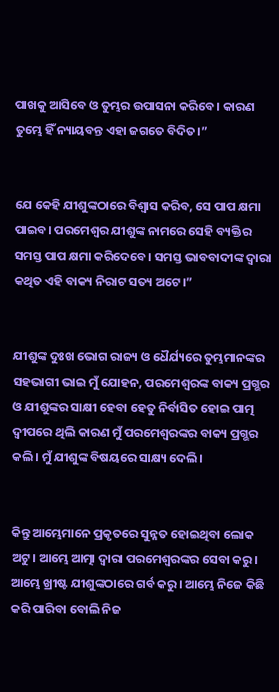ପାଖକୁ ଆସିବେ ଓ ତୁମ୍ଭର ଉପାସନା କରିବେ। କାରଣ ତୁମ୍ଭେ ହିଁ ନ୍ୟାୟବନ୍ତ ଏହା ଜଗତେ ବିଦିତ।”


ଯେ କେହି ଯୀଶୁଙ୍କଠାରେ ବିଶ୍ୱାସ କରିବ, ସେ ପାପ କ୍ଷମା ପାଇବ। ପରମେଶ୍ୱର ଯୀଶୁଙ୍କ ନାମରେ ସେହି ବ୍ୟକ୍ତିର ସମସ୍ତ ପାପ କ୍ଷମା କରିଦେବେ। ସମସ୍ତ ଭାବବାଦୀଙ୍କ ଦ୍ୱାରା କଥିତ ଏହି ବାକ୍ୟ ନିରାଟ ସତ୍ୟ ଅଟେ।”


ଯୀଶୁଙ୍କ ଦୁଃଖ ଭୋଗ ରାଜ୍ୟ ଓ ଧୈର୍ଯ୍ୟରେ ତୁମ୍ଭମାନଙ୍କର ସହଭାଗୀ ଭାଇ ମୁଁ ଯୋହନ, ପରମେଶ୍ୱରଙ୍କ ବାକ୍ୟ ପ୍ରଗ୍ଭର ଓ ଯୀଶୁଙ୍କର ସାକ୍ଷୀ ହେବା ହେତୁ ନିର୍ବାସିତ ହୋଇ ପାତ୍ମ ଦ୍ୱୀପରେ ଥିଲି କାରଣ ମୁଁ ପରମେଶ୍ୱରଙ୍କର ବାକ୍ୟ ପ୍ରଗ୍ଭର କଲି। ମୁଁ ଯୀଶୁଙ୍କ ବିଷୟରେ ସାକ୍ଷ୍ୟ ଦେଲି।


କିନ୍ତୁ ଆମ୍ଭେମାନେ ପ୍ରକୃତରେ ସୁନ୍ନତ ହୋଇଥିବା ଲୋକ ଅଟୁ। ଆମ୍ଭେ ଆତ୍ମା ଦ୍ୱାରା ପରମେଶ୍ୱରଙ୍କର ସେବା କରୁ। ଆମ୍ଭେ ଖ୍ରୀଷ୍ଟ ଯୀଶୁଙ୍କଠାରେ ଗର୍ବ କରୁ। ଆମ୍ଭେ ନିଜେ କିଛି କରି ପାରିବା ବୋଲି ନିଜ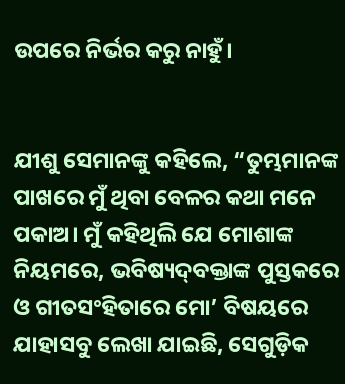ଉପରେ ନିର୍ଭର କରୁ ନାହୁଁ।


ଯୀଶୁ ସେମାନଙ୍କୁ କହିଲେ, “ତୁମ୍ଭମାନଙ୍କ ପାଖରେ ମୁଁ ଥିବା ବେଳର କଥା ମନେ ପକାଅ। ମୁଁ କହିଥିଲି ଯେ ମୋଶାଙ୍କ ନିୟମରେ, ଭବିଷ୍ୟ‌ଦ୍‌ବକ୍ତାଙ୍କ ପୁସ୍ତକରେ ଓ ଗୀତସଂହିତାରେ ମୋ’ ବିଷୟରେ ଯାହାସବୁ ଲେଖା ଯାଇଛି, ସେଗୁଡ଼ିକ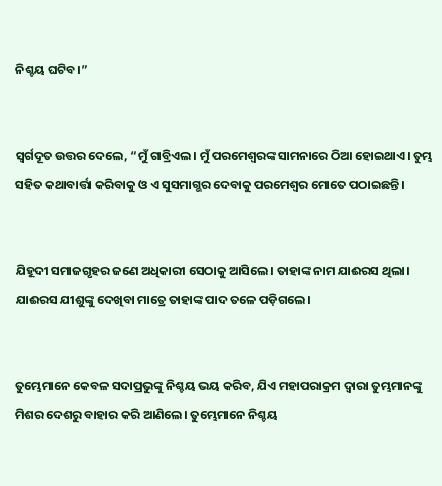ନିଶ୍ଚୟ ଘଟିବ।”


ସ୍ୱର୍ଗଦୂତ ଉତ୍ତର ଦେଲେ, “ମୁଁ ଗାବ୍ରିଏଲ। ମୁଁ ପରମେଶ୍ୱରଙ୍କ ସାମନାରେ ଠିଆ ହୋଇଥାଏ। ତୁମ୍ଭ ସହିତ କଥାବାର୍ତ୍ତା କରିବାକୁ ଓ ଏ ସୁସମାଗ୍ଭର ଦେବାକୁ ପରମେଶ୍ୱର ମୋତେ ପଠାଇଛନ୍ତି।


ଯିହୂଦୀ ସମାଜଗୃହର ଜଣେ ଅଧିକାରୀ ସେଠାକୁ ଆସିଲେ। ତାହାଙ୍କ ନାମ ଯାଈରସ ଥିଲା। ଯାଈରସ ଯୀଶୁଙ୍କୁ ଦେଖିବା ମାତ୍ରେ ତାହାଙ୍କ ପାଦ ତଳେ ପଡ଼ିଗଲେ।


ତୁମ୍ଭେମାନେ କେବଳ ସଦାପ୍ରଭୁଙ୍କୁ ନିଶ୍ଚୟ ଭୟ କରିବ, ଯିଏ ମହାପରାକ୍ରମ ଦ୍ୱାରା ତୁମ୍ଭମାନଙ୍କୁ ମିଶର ଦେଶରୁ ବାହାର କରି ଆଣିଲେ। ତୁମ୍ଭେମାନେ ନିଶ୍ଚୟ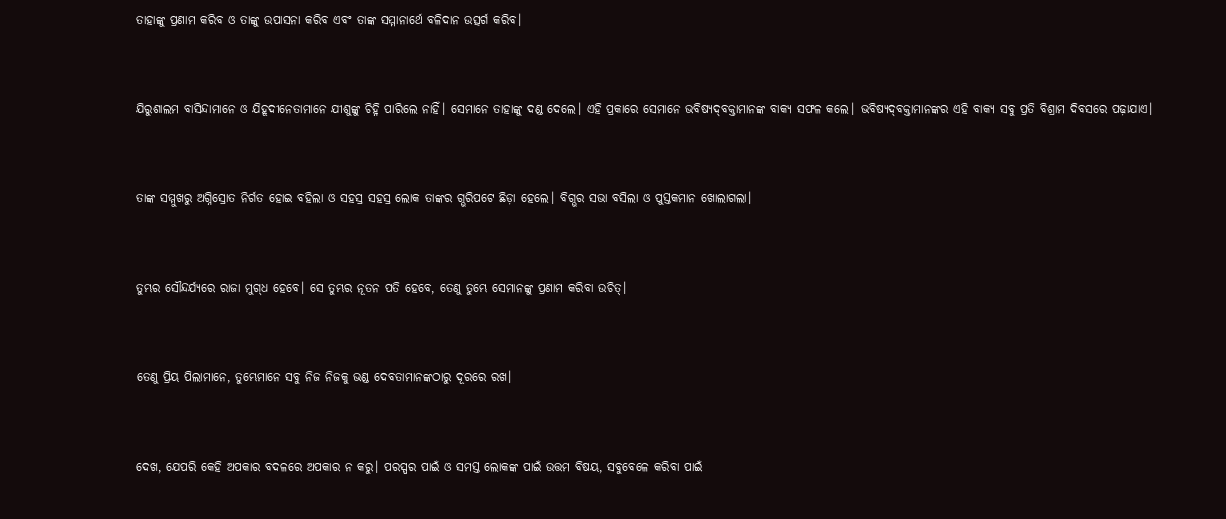ତାହାଙ୍କୁ ପ୍ରଣାମ କରିବ ଓ ତାଙ୍କୁ ଉପାସନା କରିବ ଏବଂ ତାଙ୍କ ସମ୍ମାନାର୍ଥେ ବଳିଦାନ ଉତ୍ସର୍ଗ କରିବ।


ଯିରୁଶାଲମ ବାସିନ୍ଦାମାନେ ଓ ଯିହୂଦୀନେତାମାନେ ଯୀଶୁଙ୍କୁ ଚିହ୍ନି ପାରିଲେ ନାହିଁ। ସେମାନେ ତାହାଙ୍କୁ ଦଣ୍ଡ ଦେଲେ। ଏହି ପ୍ରକାରେ ସେମାନେ ଭବିଷ୍ୟ‌ଦ୍‌ବକ୍ତାମାନଙ୍କ ବାକ୍ୟ ସଫଳ କଲେ। ଭବିଷ୍ୟ‌ଦ୍‌ବକ୍ତାମାନଙ୍କର ଏହି ବାକ୍ୟ ସବୁ ପ୍ରତି ବିଶ୍ରାମ ଦିବସରେ ପଢ଼ାଯାଏ।


ତାଙ୍କ ସମ୍ମୁଖରୁ ଅଗ୍ନିସ୍ରୋତ ନିର୍ଗତ ହୋଇ ବହିଲା ଓ ସହସ୍ର ସହସ୍ର ଲୋକ ତାଙ୍କର ଗ୍ଭରିପଟେ ଛିଡ଼ା ହେଲେ। ବିଗ୍ଭର ସଭା ବସିଲା ଓ ପୁସ୍ତକମାନ ଖୋଲାଗଲା।


ତୁମ୍ଭର ସୌନ୍ଦର୍ଯ୍ୟରେ ରାଜା ମୁ‌‌ଗ୍‌‌ଧ ହେବେ। ସେ ତୁମ୍ଭର ନୂତନ ପତି ହେବେ, ତେଣୁ ତୁମ୍ଭେ ସେମାନଙ୍କୁ ପ୍ରଣାମ କରିବା ଉଚିତ୍।


ତେଣୁ ପ୍ରିୟ ପିଲାମାନେ, ତୁମ୍ଭେମାନେ ସବୁ ନିଜ ନିଜକୁ ଭଣ୍ଡ ଦେବତାମାନଙ୍କଠାରୁ ଦୂରରେ ରଖ।


ଦେଖ, ଯେପରି କେହି ଅପକାର ବଦଳରେ ଅପକାର ନ କରୁ। ପରସ୍ପର ପାଇଁ ଓ ସମସ୍ତ ଲୋକଙ୍କ ପାଇଁ ଉତ୍ତମ ବିଷୟ, ସବୁବେଳେ କରିବା ପାଇଁ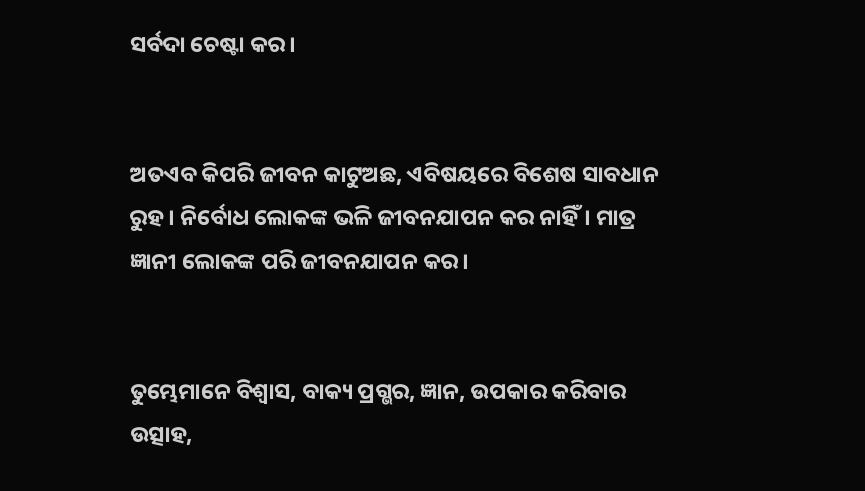ସର୍ବଦା ଚେଷ୍ଟା କର।


ଅତଏବ କିପରି ଜୀବନ କାଟୁଅଛ, ଏବିଷୟରେ ବିଶେଷ ସାବଧାନ ରୁହ। ନିର୍ବୋଧ ଲୋକଙ୍କ ଭଳି ଜୀବନଯାପନ କର ନାହିଁ। ମାତ୍ର ଜ୍ଞାନୀ ଲୋକଙ୍କ ପରି ଜୀବନଯାପନ କର।


ତୁମ୍ଭେମାନେ ବିଶ୍ୱାସ, ବାକ୍ୟ ପ୍ରଗ୍ଭର, ଜ୍ଞାନ, ଉପକାର କରିବାର ଉତ୍ସାହ,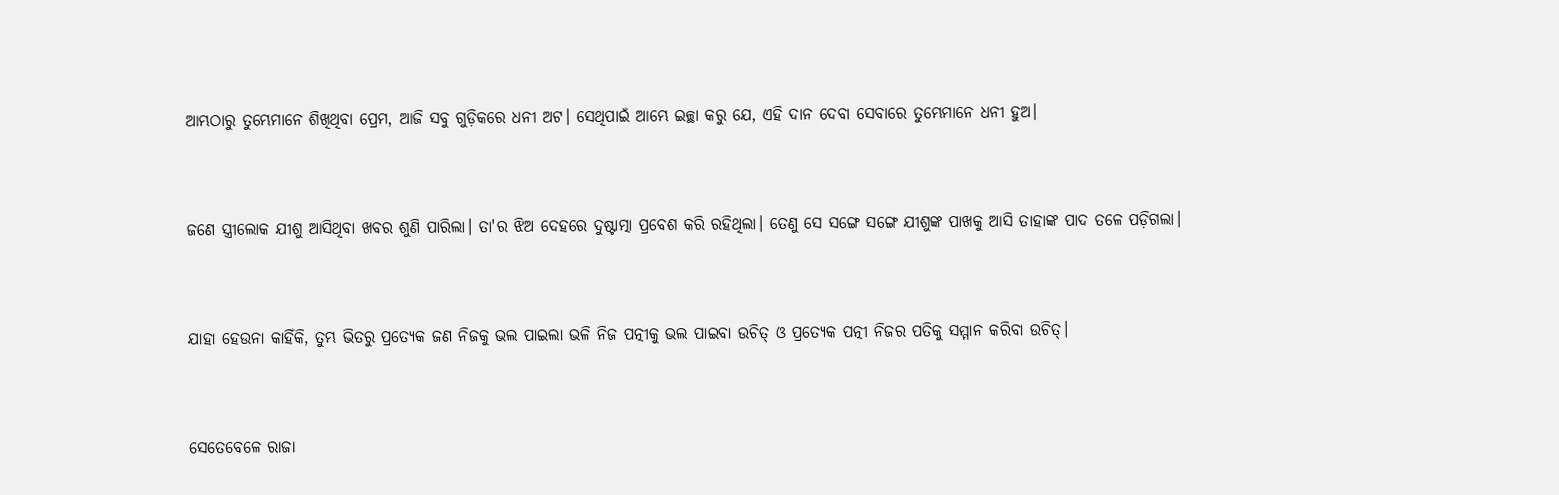ଆମ୍ଭଠାରୁ ତୁମ୍ଭେମାନେ ଶିଖିଥିବା ପ୍ରେମ, ଆଜି ସବୁ ଗୁଡ଼ିକରେ ଧନୀ ଅଟ। ସେଥିପାଇଁ ଆମ୍ଭେ ଇଚ୍ଛା କରୁ ଯେ, ଏହି ଦାନ ଦେବା ସେବାରେ ତୁମ୍ଭେମାନେ ଧନୀ ହୁଅ।


ଜଣେ ସ୍ତ୍ରୀଲୋକ ଯୀଶୁ ଆସିଥିବା ଖବର ଶୁଣି ପାରିଲା। ତା'ର ଝିଅ ଦେହରେ ଦୁଷ୍ଟାତ୍ମା ପ୍ରବେଶ କରି ରହିଥିଲା। ତେଣୁ ସେ ସଙ୍ଗେ ସଙ୍ଗେ ଯୀଶୁଙ୍କ ପାଖକୁ ଆସି ତାହାଙ୍କ ପାଦ ତଳେ ପଡ଼ିଗଲା।


ଯାହା ହେଉନା କାହିଁକି, ତୁମ୍ଭ ଭିତରୁ ପ୍ରତ୍ୟେକ ଜଣ ନିଜକୁ ଭଲ ପାଇଲା ଭଳି ନିଜ ପତ୍ନୀକୁ ଭଲ ପାଇବା ଉଚିତ୍ ଓ ପ୍ରତ୍ୟେକ ପତ୍ନୀ ନିଜର ପତିକୁ ସମ୍ମାନ କରିବା ଉଚିତ୍।


ସେତେବେଳେ ରାଜା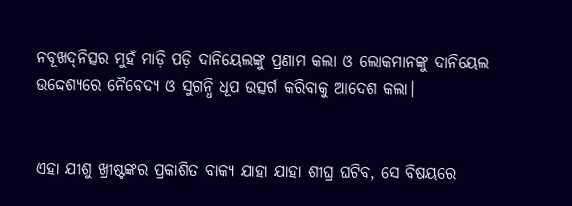ନବୂଖ‌ଦ୍‌ନିତ୍ସର ମୁହଁ ମାଡ଼ି ପଡ଼ି ଦାନିୟେଲଙ୍କୁ ପ୍ରଣାମ କଲା ଓ ଲୋକମାନଙ୍କୁ ଦାନିୟେଲ ଉଦ୍ଦେଶ୍ୟରେ ନୈବେଦ୍ୟ ଓ ସୁଗନ୍ଧି ଧୂପ ଉତ୍ସର୍ଗ କରିବାକୁ ଆଦେଶ କଲା।


ଏହା ଯୀଶୁ ଖ୍ରୀଷ୍ଟଙ୍କର ପ୍ରକାଶିତ ବାକ୍ୟ ଯାହା ଯାହା ଶୀଘ୍ର ଘଟିବ, ସେ ବିଷୟରେ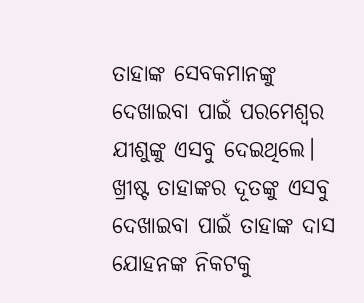ତାହାଙ୍କ ସେବକମାନଙ୍କୁ ଦେଖାଇବା ପାଇଁ ପରମେଶ୍ୱର ଯୀଶୁଙ୍କୁ ଏସବୁ ଦେଇଥିଲେ। ଖ୍ରୀଷ୍ଟ ତାହାଙ୍କର ଦୂତଙ୍କୁ ଏସବୁ ଦେଖାଇବା ପାଇଁ ତାହାଙ୍କ ଦାସ ଯୋହନଙ୍କ ନିକଟକୁ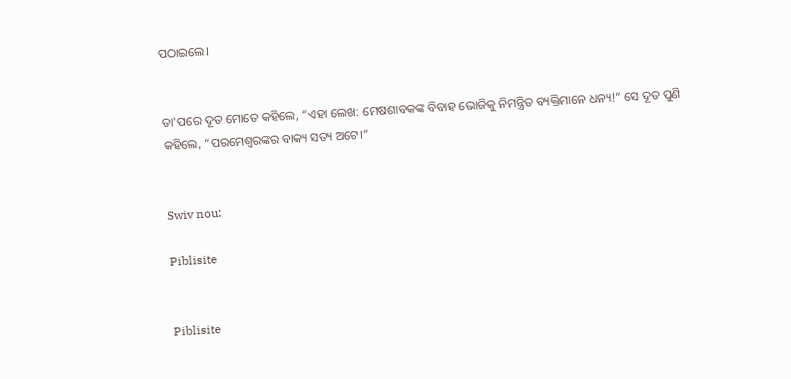ପଠାଇଲେ।


ତା'ପରେ ଦୂତ ମୋତେ କହିଲେ, “ଏହା ଲେଖ: ମେଷଶାବକଙ୍କ ବିବାହ ଭୋଜିକୁ ନିମନ୍ତ୍ରିତ ବ୍ୟକ୍ତିମାନେ ଧନ୍ୟ!” ସେ ଦୂତ ପୁଣି କହିଲେ, “ପରମେଶ୍ୱରଙ୍କର ବାକ୍ୟ ସତ୍ୟ ଅଟେ।”


Swiv nou:

Piblisite


Piblisite